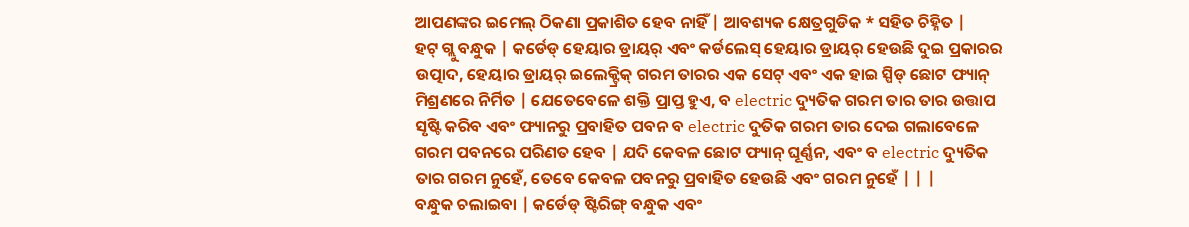ଆପଣଙ୍କର ଇମେଲ୍ ଠିକଣା ପ୍ରକାଶିତ ହେବ ନାହିଁ | ଆବଶ୍ୟକ କ୍ଷେତ୍ରଗୁଡିକ * ସହିତ ଚିହ୍ନିତ |
ହଟ୍ ଗ୍ଲୁ ବନ୍ଧୁକ | କର୍ଡେଡ୍ ହେୟାର ଡ୍ରାୟର୍ ଏବଂ କର୍ଡଲେସ୍ ହେୟାର ଡ୍ରାୟର୍ ହେଉଛି ଦୁଇ ପ୍ରକାରର ଉତ୍ପାଦ, ହେୟାର ଡ୍ରାୟର୍ ଇଲେକ୍ଟ୍ରିକ୍ ଗରମ ତାରର ଏକ ସେଟ୍ ଏବଂ ଏକ ହାଇ ସ୍ପିଡ୍ ଛୋଟ ଫ୍ୟାନ୍ ମିଶ୍ରଣରେ ନିର୍ମିତ | ଯେତେବେଳେ ଶକ୍ତି ପ୍ରାପ୍ତ ହୁଏ, ବ electric ଦ୍ୟୁତିକ ଗରମ ତାର ତାର ଉତ୍ତାପ ସୃଷ୍ଟି କରିବ ଏବଂ ଫ୍ୟାନରୁ ପ୍ରବାହିତ ପବନ ବ electric ଦୁତିକ ଗରମ ତାର ଦେଇ ଗଲାବେଳେ ଗରମ ପବନରେ ପରିଣତ ହେବ | ଯଦି କେବଳ ଛୋଟ ଫ୍ୟାନ୍ ଘୂର୍ଣ୍ଣନ, ଏବଂ ବ electric ଦ୍ୟୁତିକ ତାର ଗରମ ନୁହେଁ, ତେବେ କେବଳ ପବନରୁ ପ୍ରବାହିତ ହେଉଛି ଏବଂ ଗରମ ନୁହେଁ | | |
ବନ୍ଧୁକ ଚଲାଇବା | କର୍ଡେଡ୍ ଷ୍ଟିରିଙ୍ଗ୍ ବନ୍ଧୁକ ଏବଂ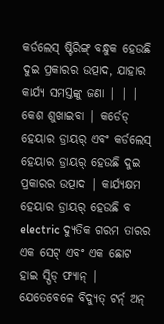କର୍ଡଲେସ୍ ଷ୍ଟିରିଙ୍ଗ୍ ବନ୍ଧୁକ ହେଉଛି ଦୁଇ ପ୍ରକାରର ଉତ୍ପାଦ, ଯାହାର କାର୍ଯ୍ୟ ସମସ୍ତଙ୍କୁ ଜଣା | | |
କେଶ ଶୁଖାଇବା | କର୍ଡେଡ୍ ହେୟାର ଡ୍ରାୟର୍ ଏବଂ କର୍ଡଲେସ୍ ହେୟାର ଡ୍ରାୟର୍ ହେଉଛି ଦୁଇ ପ୍ରକାରର ଉତ୍ପାଦ | କାର୍ଯ୍ୟକ୍ଷମ ହେୟାର ଡ୍ରାୟର୍ ହେଉଛି ବ electric ଦ୍ୟୁତିକ ଗରମ ତାରର ଏକ ସେଟ୍ ଏବଂ ଏକ ଛୋଟ ହାଇ ସ୍ପିଡ୍ ଫ୍ୟାନ୍ | ଯେତେବେଳେ ବିଦ୍ୟୁତ୍ ଟର୍ନ୍ ଅନ୍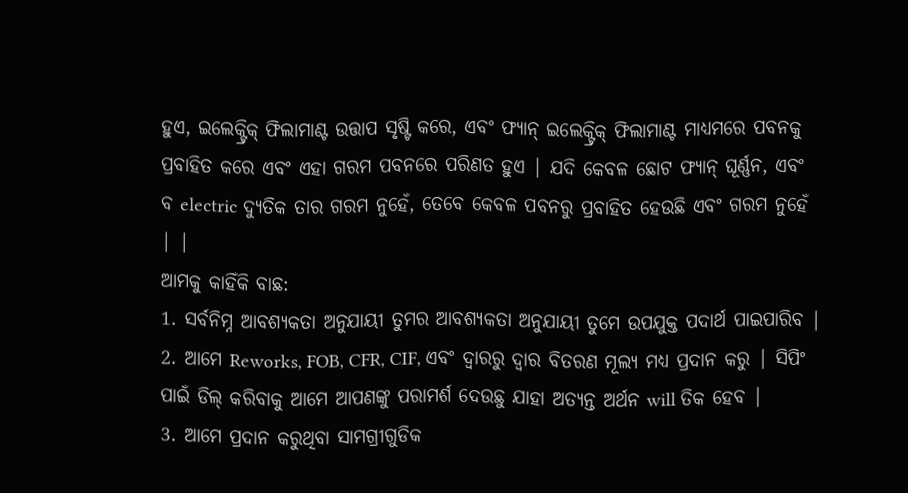ହୁଏ, ଇଲେକ୍ଟ୍ରିକ୍ ଫିଲାମାଣ୍ଟ ଉତ୍ତାପ ସୃଷ୍ଟି କରେ, ଏବଂ ଫ୍ୟାନ୍ ଇଲେକ୍ଟ୍ରିକ୍ ଫିଲାମାଣ୍ଟ ମାଧ୍ୟମରେ ପବନକୁ ପ୍ରବାହିତ କରେ ଏବଂ ଏହା ଗରମ ପବନରେ ପରିଣତ ହୁଏ | ଯଦି କେବଳ ଛୋଟ ଫ୍ୟାନ୍ ଘୂର୍ଣ୍ଣନ, ଏବଂ ବ electric ଦ୍ୟୁତିକ ତାର ଗରମ ନୁହେଁ, ତେବେ କେବଳ ପବନରୁ ପ୍ରବାହିତ ହେଉଛି ଏବଂ ଗରମ ନୁହେଁ | |
ଆମକୁ କାହିଁକି ବାଛ:
1. ସର୍ବନିମ୍ନ ଆବଶ୍ୟକତା ଅନୁଯାୟୀ ତୁମର ଆବଶ୍ୟକତା ଅନୁଯାୟୀ ତୁମେ ଉପଯୁକ୍ତ ପଦାର୍ଥ ପାଇପାରିବ |
2. ଆମେ Reworks, FOB, CFR, CIF, ଏବଂ ଦ୍ୱାରରୁ ଦ୍ୱାର ବିତରଣ ମୂଲ୍ୟ ମଧ୍ୟ ପ୍ରଦାନ କରୁ | ସିପିଂ ପାଇଁ ଡିଲ୍ କରିବାକୁ ଆମେ ଆପଣଙ୍କୁ ପରାମର୍ଶ ଦେଉଛୁ ଯାହା ଅତ୍ୟନ୍ତ ଅର୍ଥନ will ତିକ ହେବ |
3. ଆମେ ପ୍ରଦାନ କରୁଥିବା ସାମଗ୍ରୀଗୁଡିକ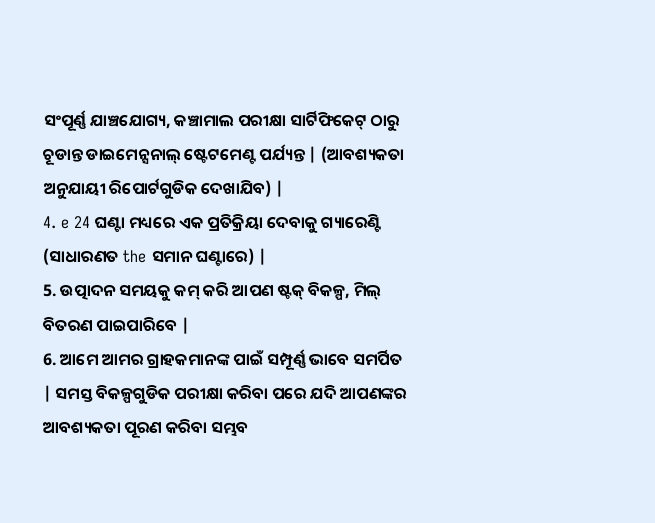ସଂପୂର୍ଣ୍ଣ ଯାଞ୍ଚଯୋଗ୍ୟ, କଞ୍ଚାମାଲ ପରୀକ୍ଷା ସାର୍ଟିଫିକେଟ୍ ଠାରୁ ଚୂଡାନ୍ତ ଡାଇମେନ୍ସନାଲ୍ ଷ୍ଟେଟମେଣ୍ଟ ପର୍ଯ୍ୟନ୍ତ | (ଆବଶ୍ୟକତା ଅନୁଯାୟୀ ରିପୋର୍ଟଗୁଡିକ ଦେଖାଯିବ) |
4. e 24 ଘଣ୍ଟା ମଧ୍ୟରେ ଏକ ପ୍ରତିକ୍ରିୟା ଦେବାକୁ ଗ୍ୟାରେଣ୍ଟି (ସାଧାରଣତ the ସମାନ ଘଣ୍ଟାରେ) |
5. ଉତ୍ପାଦନ ସମୟକୁ କମ୍ କରି ଆପଣ ଷ୍ଟକ୍ ବିକଳ୍ପ, ମିଲ୍ ବିତରଣ ପାଇପାରିବେ |
6. ଆମେ ଆମର ଗ୍ରାହକମାନଙ୍କ ପାଇଁ ସମ୍ପୂର୍ଣ୍ଣ ଭାବେ ସମର୍ପିତ | ସମସ୍ତ ବିକଳ୍ପଗୁଡିକ ପରୀକ୍ଷା କରିବା ପରେ ଯଦି ଆପଣଙ୍କର ଆବଶ୍ୟକତା ପୂରଣ କରିବା ସମ୍ଭବ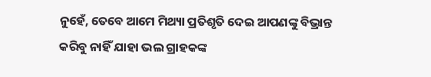ନୁହେଁ, ତେବେ ଆମେ ମିଥ୍ୟା ପ୍ରତିଶୃତି ଦେଇ ଆପଣଙ୍କୁ ବିଭ୍ରାନ୍ତ କରିବୁ ନାହିଁ ଯାହା ଭଲ ଗ୍ରାହକଙ୍କ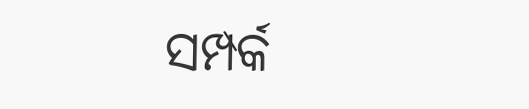ସମ୍ପର୍କ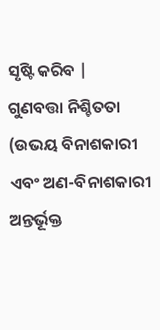ସୃଷ୍ଟି କରିବ |
ଗୁଣବତ୍ତା ନିଶ୍ଚିତତା (ଉଭୟ ବିନାଶକାରୀ ଏବଂ ଅଣ-ବିନାଶକାରୀ ଅନ୍ତର୍ଭୂକ୍ତ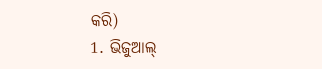କରି)
1. ଭିଜୁଆଲ୍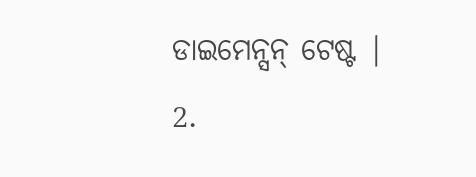ଡାଇମେନ୍ସନ୍ ଟେଷ୍ଟ |
2.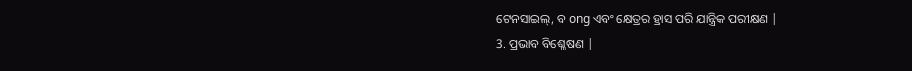ଟେନସାଇଲ୍, ବ ong ଏବଂ କ୍ଷେତ୍ରର ହ୍ରାସ ପରି ଯାନ୍ତ୍ରିକ ପରୀକ୍ଷଣ |
3. ପ୍ରଭାବ ବିଶ୍ଳେଷଣ |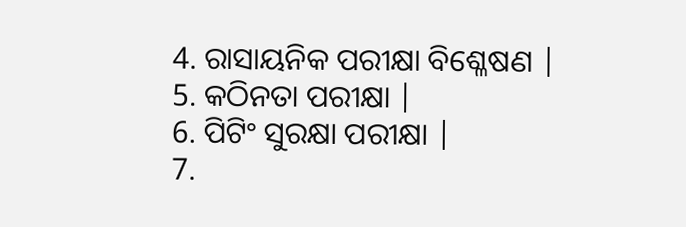4. ରାସାୟନିକ ପରୀକ୍ଷା ବିଶ୍ଳେଷଣ |
5. କଠିନତା ପରୀକ୍ଷା |
6. ପିଟିଂ ସୁରକ୍ଷା ପରୀକ୍ଷା |
7.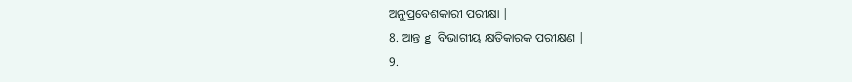ଅନୁପ୍ରବେଶକାରୀ ପରୀକ୍ଷା |
8. ଆନ୍ତ g ବିଭାଗୀୟ କ୍ଷତିକାରକ ପରୀକ୍ଷଣ |
9.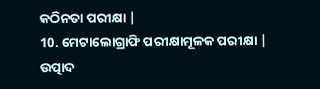କଠିନତା ପରୀକ୍ଷା |
10. ମେଟାଲୋଗ୍ରାଫି ପରୀକ୍ଷାମୂଳକ ପରୀକ୍ଷା |
ଉତ୍ପାଦ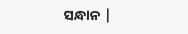ସନ୍ଧାନ |